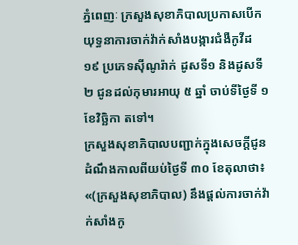ភ្នំពេញៈ ក្រសួងសុខាភិបាលប្រកាសបើកយុទ្ធនាការចាក់វ៉ាក់សាំងបង្ការជំងឺកូវីដ ១៩ ប្រភេទស៊ីណូរ៉ាក់ ដូសទី១ និងដូសទី២ ជូនដល់កុមារអាយុ ៥ ឆ្នាំ ចាប់ទីថ្ងៃទី ១ ខែវិច្ឆិកា តទៅ។
ក្រសួងសុខាភិបាលបញ្ជាក់ក្នុងសេចក្តីជូនដំណឹងកាលពីយប់ថ្ងៃទី ៣០ ខែតុលាថា៖ «(ក្រសួងសុខាភិបាល) នឹងផ្តល់ការចាក់វ៉ាក់សាំងកូ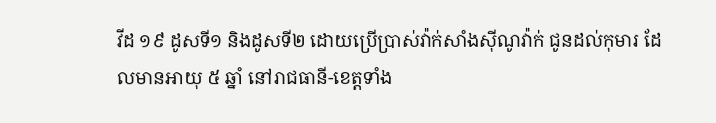វីដ ១៩ ដូសទី១ និងដូសទី២ ដោយប្រើប្រាស់វ៉ាក់សាំងស៊ីណូវ៉ាក់ ជូនដល់កុមារ ដែលមានអាយុ ៥ ឆ្នាំ នៅរាជធានី-ខេត្តទាំង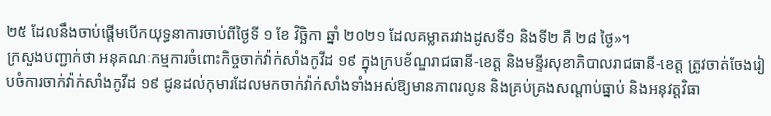២៥ ដែលនឹងចាប់ផ្តើមបើកយុទ្ធនាការចាប់ពីថ្ងៃទី ១ ខែ វិច្ឆិកា ឆ្នាំ ២០២១ ដែលគម្លាតរវាងដូសទី១ និងទី២ គឺ ២៨ ថ្ងៃ»។
ក្រសួងបញ្ជាក់ថា អនុគណៈកម្មការចំពោះកិច្ចចាក់វ៉ាក់សាំងកូវីដ ១៩ ក្នុងក្របខ័ណ្ឌរាជធានី-ខេត្ត និងមន្ទីរសុខាភិបាលរាជធានី-ខេត្ត ត្រូវចាត់ចែងរៀបចំការចាក់វ៉ាក់សាំងកូវីដ ១៩ ជូនដល់កុមារដែលមកចាក់វ៉ាក់សាំងទាំងអស់ឱ្យមានភាពរលូន និងគ្រប់គ្រងសណ្តាប់ធ្នាប់ និងអនុវត្តវិធា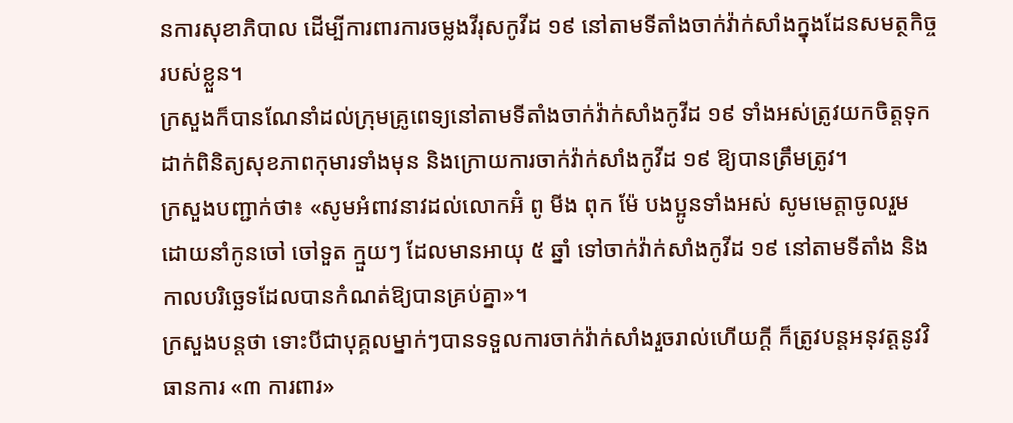នការសុខាភិបាល ដើម្បីការពារការចម្លងវីរុសកូវីដ ១៩ នៅតាមទីតាំងចាក់វ៉ាក់សាំងក្នុងដែនសមត្ថកិច្ចរបស់ខ្លួន។
ក្រសួងក៏បានណែនាំដល់ក្រុមគ្រូពេទ្យនៅតាមទីតាំងចាក់វ៉ាក់សាំងកូវីដ ១៩ ទាំងអស់ត្រូវយកចិត្តទុកដាក់ពិនិត្យសុខភាពកុមារទាំងមុន និងក្រោយការចាក់វ៉ាក់សាំងកូវីដ ១៩ ឱ្យបានត្រឹមត្រូវ។
ក្រសួងបញ្ជាក់ថា៖ «សូមអំពាវនាវដល់លោកអ៊ំ ពូ មីង ពុក ម៉ែ បងប្អូនទាំងអស់ សូមមេត្តាចូលរួម ដោយនាំកូនចៅ ចៅទួត ក្មួយៗ ដែលមានអាយុ ៥ ឆ្នាំ ទៅចាក់វ៉ាក់សាំងកូវីដ ១៩ នៅតាមទីតាំង និងកាលបរិច្ឆេទដែលបានកំណត់ឱ្យបានគ្រប់គ្នា»។
ក្រសួងបន្តថា ទោះបីជាបុគ្គលម្នាក់ៗបានទទួលការចាក់វ៉ាក់សាំងរួចរាល់ហើយក្តី ក៏ត្រូវបន្តអនុវត្តនូវវិធានការ «៣ ការពារ»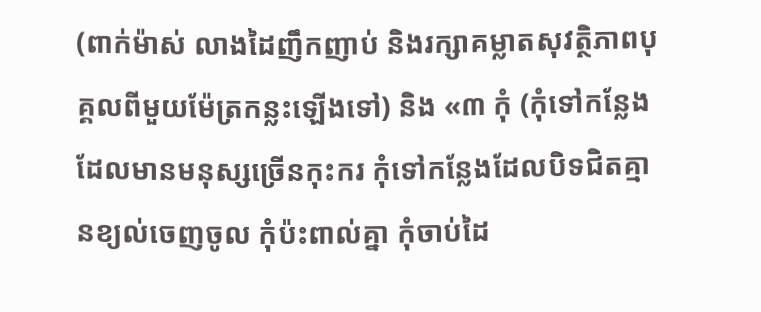(ពាក់ម៉ាស់ លាងដៃញឹកញាប់ និងរក្សាគម្លាតសុវត្ថិភាពបុគ្គលពីមួយម៉ែត្រកន្លះឡើងទៅ) និង «៣ កុំ (កុំទៅកន្លែង ដែលមានមនុស្សច្រើនកុះករ កុំទៅកន្លែងដែលបិទជិតគ្មានខ្យល់ចេញចូល កុំប៉ះពាល់គ្នា កុំចាប់ដៃ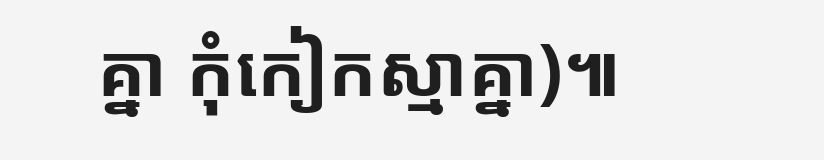គ្នា កុំកៀកស្មាគ្នា)៕